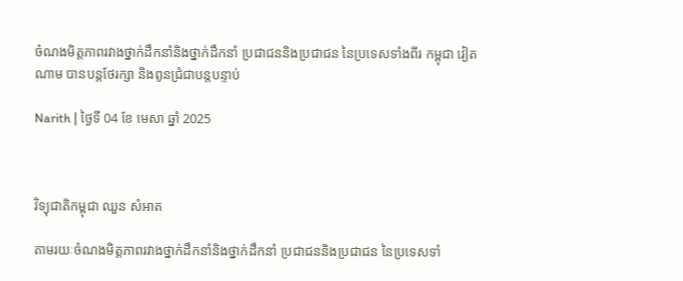ចំណងមិត្តភាពរវាងថ្នាក់ដឹកនាំនិងថ្នាក់ដឹកនាំ ប្រជាជននិងប្រជាជន នៃប្រទេសទាំងពីរ កម្ពុជា វៀតណាម បានបន្តថែរក្សា និងពូនជ្រំជាបន្តបន្ទាប់

Narith | ថ្ងៃទី 04 ខែ មេសា ឆ្នាំ 2025



វិទ្យុជាតិកម្ពុជា ឈួន សំអាត

តាមរយៈចំណងមិត្តភាពរវាងថ្នាក់ដឹកនាំនិងថ្នាក់ដឹកនាំ ប្រជាជននិងប្រជាជន នៃប្រទេសទាំ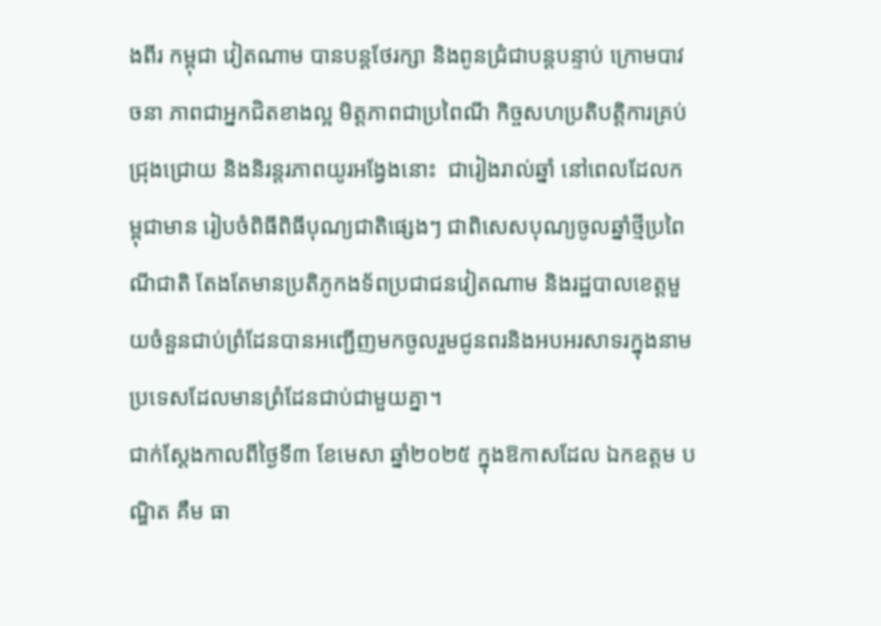ងពីរ កម្ពុជា វៀតណាម បានបន្តថែរក្សា និងពូនជ្រំជាបន្តបន្ទាប់ ក្រោមបាវចនា ភាពជាអ្នកជិតខាងល្អ មិត្តភាពជាប្រពៃណី កិច្ចសហប្រតិបត្តិការគ្រប់ជ្រុងជ្រោយ និងនិរន្តរភាពយូរអង្វែងនោះ  ជារៀងរាល់ឆ្នាំ នៅពេលដែលកម្ពុជាមាន រៀបចំពិធីពិធីបុណ្យជាតិផ្សេងៗ ជាពិសេសបុណ្យចូលឆ្នាំថ្មីប្រពៃណីជាតិ តែងតែមានប្រតិភូកងទ័ពប្រជាជនវៀតណាម និងរដ្ឋបាលខេត្តមួយចំនួនជាប់ព្រំដែនបានអញ្ជើញមកចូលរួមជូនពរនិងអបអរសាទរក្នុងនាមប្រទេសដែលមានព្រំដែនជាប់ជាមួយគ្នា។
ជាក់ស្តែងកាលពីថ្ងៃទី៣ ខែមេសា ឆ្នាំ២០២៥ ក្នុងឱកាសដែល ឯកឧត្តម បណ្ឌិត គឹម ធា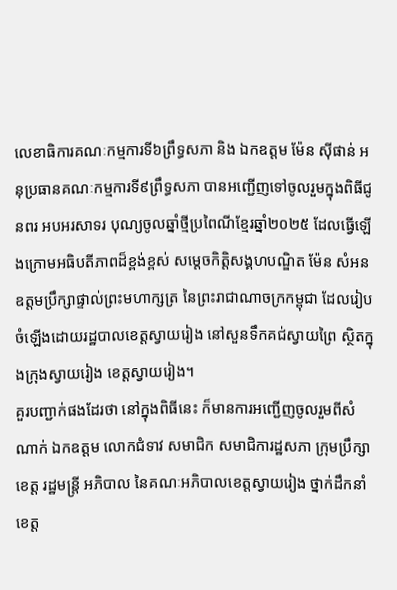លេខាធិការគណៈកម្មការទី៦ព្រឹទ្ធសភា និង ឯកឧត្តម ម៉ែន ស៊ីផាន់ អនុប្រធានគណៈកម្មការទី៩ព្រឹទ្ធសភា បានអញ្ជើញទៅចូលរួមក្នុងពិធីជូនពរ អបអរសាទរ បុណ្យចូលឆ្នាំថ្មីប្រពៃណីខ្មែរឆ្នាំ២០២៥ ដែលធ្វើឡើងក្រោមអធិបតីភាពដ៏ខ្ពង់ខ្ពស់ សម្តេចកិត្តិសង្គហបណ្ឌិត ម៉ែន សំអន ឧត្តមប្រឹក្សាផ្ទាល់ព្រះមហាក្សត្រ នៃព្រះរាជាណាចក្រកម្ពុជា ដែលរៀបចំឡើងដោយរដ្ឋបាលខេត្តស្វាយរៀង នៅសួនទឹកគជ់ស្វាយព្រៃ ស្ថិតក្នុងក្រុងស្វាយរៀង ខេត្តស្វាយរៀង។
គួរបញ្ជាក់ផងដែរថា នៅក្នុងពិធីនេះ ក៏មានការអញ្ជើញចូលរួមពីសំណាក់ ឯកឧត្ដម លោកជំទាវ សមាជិក សមាជិការដ្ឋសភា ក្រុមប្រឹក្សាខេត្ត រដ្ឋមន្ត្រី អភិបាល នៃគណៈអភិបាលខេត្តស្វាយរៀង ថ្នាក់ដឹកនាំខេត្ត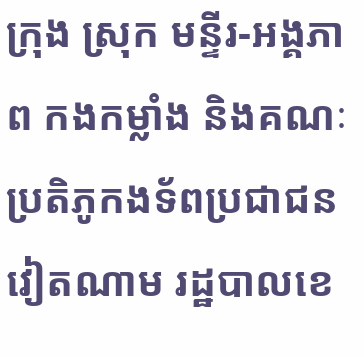ក្រុង ស្រុក មន្ទីរ-អង្គភាព កងកម្លាំង និងគណៈប្រតិភូកងទ័ពប្រជាជនវៀតណាម រដ្ឋបាលខេ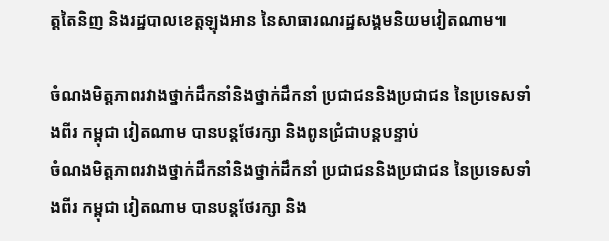ត្តតៃនិញ និងរដ្ឋបាលខេត្តឡុងអាន នៃសាធារណរដ្ឋសង្គមនិយមវៀតណាម៕

ចំណងមិត្តភាពរវាងថ្នាក់ដឹកនាំនិងថ្នាក់ដឹកនាំ ប្រជាជននិងប្រជាជន នៃប្រទេសទាំងពីរ កម្ពុជា វៀតណាម បានបន្តថែរក្សា និងពូនជ្រំជាបន្តបន្ទាប់
ចំណងមិត្តភាពរវាងថ្នាក់ដឹកនាំនិងថ្នាក់ដឹកនាំ ប្រជាជននិងប្រជាជន នៃប្រទេសទាំងពីរ កម្ពុជា វៀតណាម បានបន្តថែរក្សា និង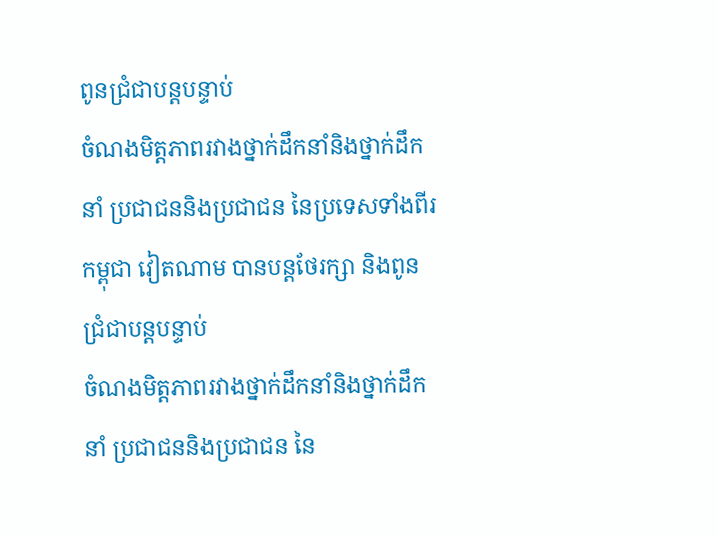ពូនជ្រំជាបន្តបន្ទាប់
ចំណងមិត្តភាពរវាងថ្នាក់ដឹកនាំនិងថ្នាក់ដឹកនាំ ប្រជាជននិងប្រជាជន នៃប្រទេសទាំងពីរ កម្ពុជា វៀតណាម បានបន្តថែរក្សា និងពូនជ្រំជាបន្តបន្ទាប់
ចំណងមិត្តភាពរវាងថ្នាក់ដឹកនាំនិងថ្នាក់ដឹកនាំ ប្រជាជននិងប្រជាជន នៃ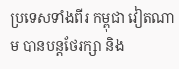ប្រទេសទាំងពីរ កម្ពុជា វៀតណាម បានបន្តថែរក្សា និង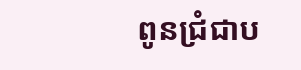ពូនជ្រំជាប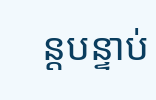ន្តបន្ទាប់